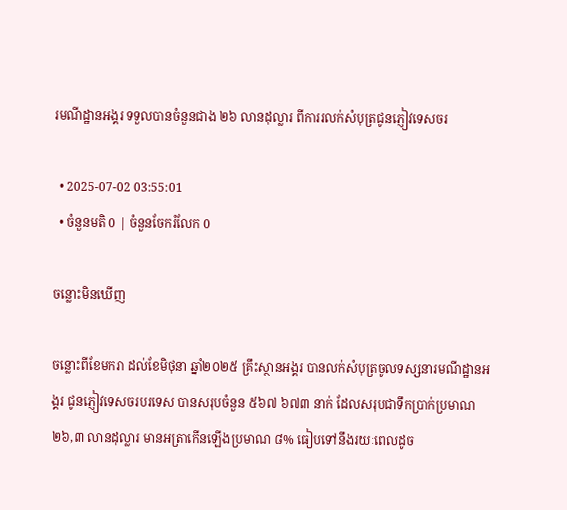រមណីដ្ឋានអង្គរ ទទួលបានចំនួនជាង ២៦ លានដុល្លារ ពីការរលក់សំបុត្រជូនភ្ញៀវទេសចរ

  • 2025-07-02 03:55:01
  • ចំនួនមតិ 0 | ចំនួនចែករំលែក 0

ចន្លោះមិនឃើញ

ចន្លោះពីខែមករា ដល់ខែមិថុនា ឆ្នាំ២០២៥ គ្រឹះស្ថានអង្គរ បានលក់សំបុត្រចូលទស្សនារមណីដ្ឋានអង្គរ ជូនភ្ញៀវទេសចរបរទេស បានសរុបចំនួន ៥៦៧ ៦៧៣ នាក់ ដែលសរុបជាទឹកប្រាក់ប្រមាណ ២៦,៣ លានដុល្លារ មានអត្រាកើនឡើងប្រមាណ ៨% ធៀបទៅនឹងរយៈពេលដូច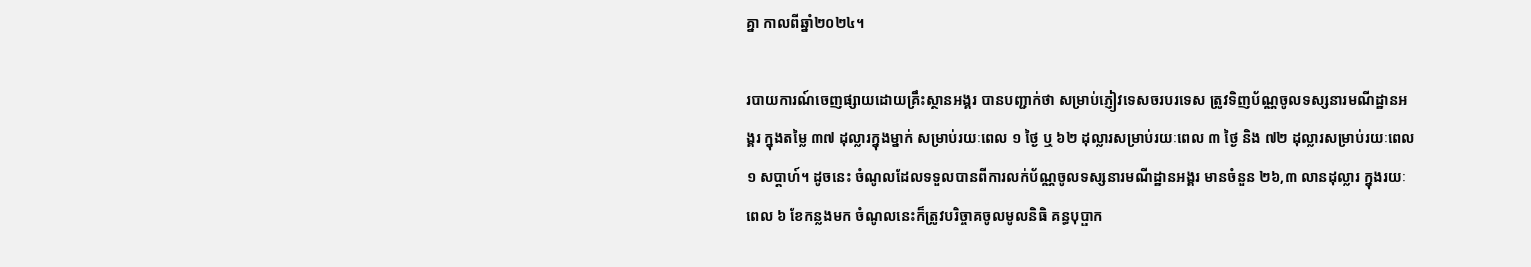គ្នា កាលពីឆ្នាំ២០២៤។

របាយការណ៍ចេញផ្សាយដោយគ្រឹះស្ថានអង្គរ បានបញ្ជាក់ថា សម្រាប់ភ្ញៀវទេសចរបរទេស ត្រូវទិញប័ណ្ណចូលទស្សនារមណីដ្ឋានអង្គរ ក្នុងតម្លៃ ៣៧ ដុល្លារក្នុងម្នាក់ សម្រាប់រយៈពេល ១ ថ្ងៃ ឬ ៦២ ដុល្លារសម្រាប់រយៈពេល ៣ ថ្ងៃ និង ៧២ ដុល្លារសម្រាប់រយៈពេល ១ សប្ដាហ៍។ ដូចនេះ ចំណូលដែលទទួលបានពីការលក់ប័ណ្ណចូលទស្សនារមណីដ្ឋានអង្គរ មានចំនួន ២៦,៣ លានដុល្លារ ក្នុងរយៈពេល ៦ ខែកន្លងមក ចំណូលនេះក៏ត្រូវបរិច្ចាគចូលមូលនិធិ គន្ធបុប្ផាក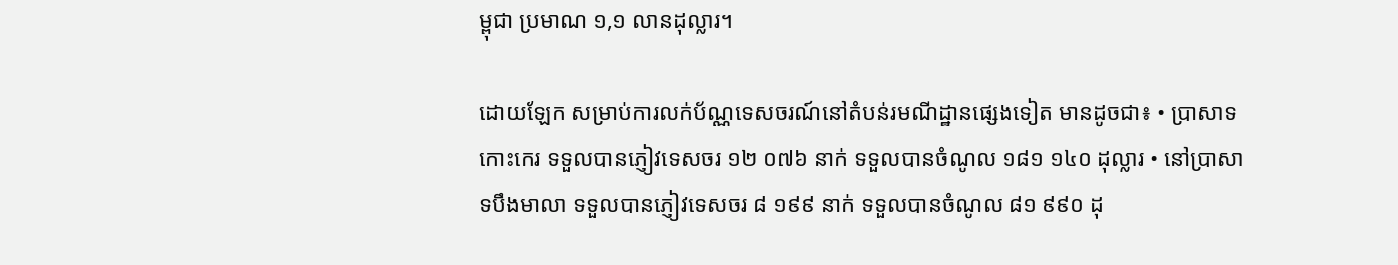ម្ពុជា ប្រមាណ ១,១ លានដុល្លារ។

ដោយឡែក សម្រាប់ការលក់ប័ណ្ណទេសចរណ៍នៅតំបន់រមណីដ្ឋានផ្សេងទៀត មានដូចជា៖ • ប្រាសាទកោះកេរ ទទួលបានភ្ញៀវទេសចរ ១២ ០៧៦ នាក់ ទទួលបានចំណូល ១៨១ ១៤០ ដុល្លារ • នៅប្រាសាទបឹងមាលា ទទួលបានភ្ញៀវទេសចរ ៨ ១៩៩ នាក់ ទទួលបានចំណូល ៨១ ៩៩០ ដុ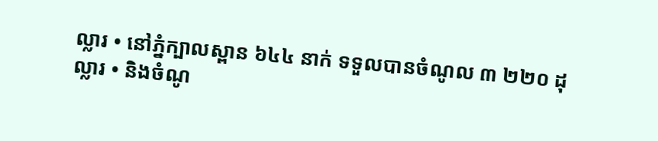ល្លារ • នៅភ្នំក្បាលស្ពាន ៦៤៤ នាក់ ទទួលបានចំណូល ៣ ២២០ ដុល្លារ • និងចំណូ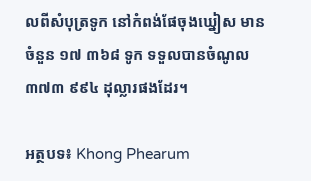លពីសំបុត្រទូក នៅកំពង់ផែចុងឃ្នៀស មានចំនួន ១៧ ៣៦៨ ទូក ទទួលបានចំណូល ៣៧៣ ៩៩៤ ដុល្លារផងដែរ។

អត្ថបទ៖ Khong Phearum